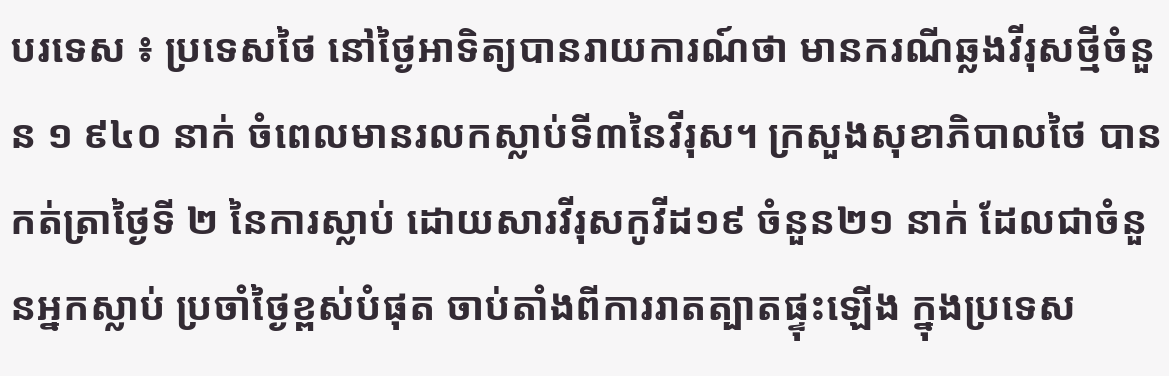បរទេស ៖ ប្រទេសថៃ នៅថ្ងៃអាទិត្យបានរាយការណ៍ថា មានករណីឆ្លងវីរុសថ្មីចំនួន ១ ៩៤០ នាក់ ចំពេលមានរលកស្លាប់ទី៣នៃវីរុស។ ក្រសួងសុខាភិបាលថៃ បានកត់ត្រាថ្ងៃទី ២ នៃការស្លាប់ ដោយសារវីរុសកូវីដ១៩ ចំនួន២១ នាក់ ដែលជាចំនួនអ្នកស្លាប់ ប្រចាំថ្ងៃខ្ពស់បំផុត ចាប់តាំងពីការរាតត្បាតផ្ទុះឡើង ក្នុងប្រទេស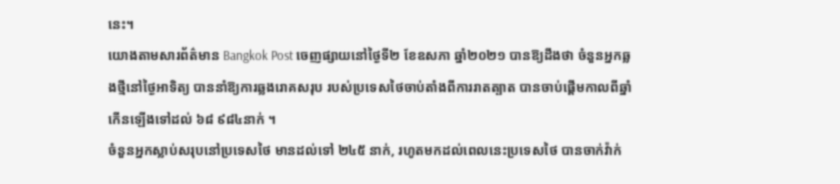នេះ។
យោងតាមសារព័ត៌មាន Bangkok Post ចេញផ្សាយនៅថ្ងៃទី២ ខែឧសភា ឆ្នាំ២០២១ បានឱ្យដឹងថា ចំនួនអ្នកឆ្លងថ្មីនៅថ្ងៃអាទិត្យ បាននាំឱ្យការឆ្លងរោគសរុប របស់ប្រទេសថៃចាប់តាំងពីការរាតត្បាត បានចាប់ផ្តើមកាលពីឆ្នាំ កើនឡើងទៅដល់ ៦៨ ៩៨៤នាក់ ។
ចំនួនអ្នកស្លាប់សរុបនៅប្រទេសថៃ មានដល់ទៅ ២៤៥ នាក់, រហូតមកដល់ពេលនេះប្រទេសថៃ បានចាក់វ៉ាក់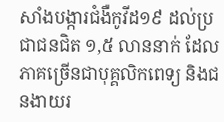សាំងបង្ការជំងឺកូវីដ១៩ ដល់ប្រជាជនជិត ១,៥ លាននាក់ ដែលភាគច្រើនជាបុគ្គលិកពេទ្យ និងជនងាយរ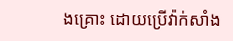ងគ្រោះ ដោយប្រើវ៉ាក់សាំង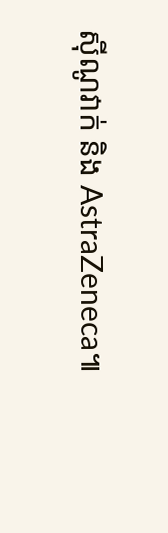ស៊ីណូវាក់ និង AstraZeneca៕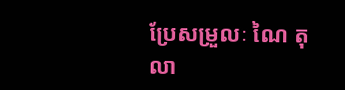ប្រែសម្រួលៈ ណៃ តុលា